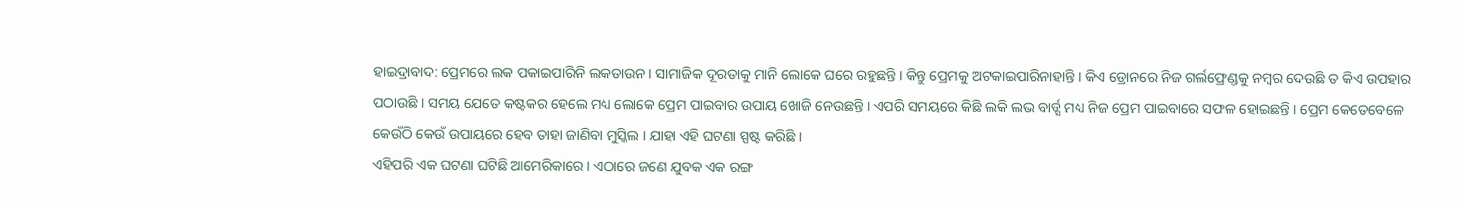ହାଇଦ୍ରାବାଦ: ପ୍ରେମରେ ଲକ ପକାଇପାରିନି ଲକଡାଉନ । ସାମାଜିକ ଦୂରତାକୁ ମାନି ଲୋକେ ଘରେ ରହୁଛନ୍ତି । କିନ୍ତୁ ପ୍ରେମକୁ ଅଟକାଇପାରିନାହାନ୍ତି । କିଏ ଡ୍ରୋନରେ ନିଜ ଗର୍ଲଫ୍ରେଣ୍ଡକୁ ନମ୍ବର ଦେଉଛି ତ କିଏ ଉପହାର ପଠାଉଛି । ସମୟ ଯେତେ କଷ୍ଟକର ହେଲେ ମଧ୍ୟ ଲୋକେ ପ୍ରେମ ପାଇବାର ଉପାୟ ଖୋଜି ନେଉଛନ୍ତି । ଏପରି ସମୟରେ କିଛି ଲକି ଲଭ ବାର୍ଡ୍ସ ମଧ୍ୟ ନିଜ ପ୍ରେମ ପାଇବାରେ ସଫଳ ହୋଇଛନ୍ତି । ପ୍ରେମ କେତେବେଳେ କେଉଁଠି କେଉଁ ଉପାୟରେ ହେବ ତାହା ଜାଣିବା ମୁସ୍କିଲ । ଯାହା ଏହି ଘଟଣା ସ୍ପଷ୍ଟ କରିଛି ।
ଏହିପରି ଏକ ଘଟଣା ଘଟିଛି ଆମେରିକାରେ । ଏଠାରେ ଜଣେ ଯୁବକ ଏକ ରଙ୍ଗ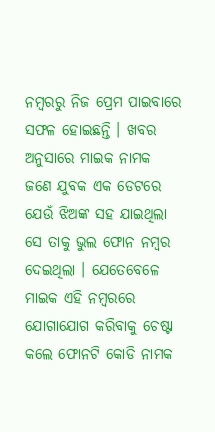ନମ୍ବରରୁ ନିଜ ପ୍ରେମ ପାଇବାରେ ସଫଳ ହୋଇଛନ୍ତି । ଖବର ଅନୁସାରେ ମାଇକ ନାମକ ଜଣେ ଯୁବକ ଏକ ଡେଟରେ ଯେଉଁ ଝିଅଙ୍କ ସହ ଯାଇଥିଲା ସେ ତାକୁ ଭୁଲ ଫୋନ ନମ୍ବର ଦେଇଥିଲା । ଯେତେବେଳେ ମାଇକ ଏହି ନମ୍ବରରେ ଯୋଗାଯୋଗ କରିବାକୁ ଚେଷ୍ଟା କଲେ ଫୋନଟି କୋଡି ନାମକ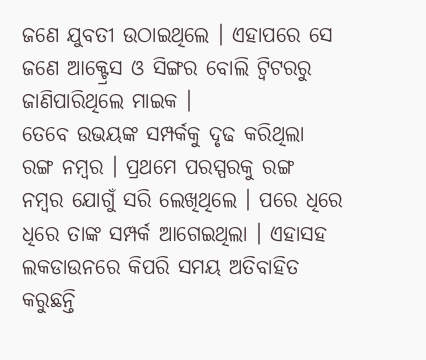ଜଣେ ଯୁବତୀ ଉଠାଇଥିଲେ । ଏହାପରେ ସେ ଜଣେ ଆକ୍ଟ୍ରେସ ଓ ସିଙ୍ଗର ବୋଲି ଟ୍ବିଟରରୁ ଜାଣିପାରିଥିଲେ ମାଇକ ।
ତେବେ ଉଭୟଙ୍କ ସମ୍ପର୍କକୁ ଦୃଢ କରିଥିଲା ରଙ୍ଗ ନମ୍ବର । ପ୍ରଥମେ ପରସ୍ପରକୁ ରଙ୍ଗ ନମ୍ବର ଯୋଗୁଁ ସରି ଲେଖିଥିଲେ । ପରେ ଧିରେ ଧିରେ ତାଙ୍କ ସମ୍ପର୍କ ଆଗେଇଥିଲା । ଏହାସହ ଲକଡାଉନରେ କିପରି ସମୟ ଅତିବାହିତ କରୁଛନ୍ତି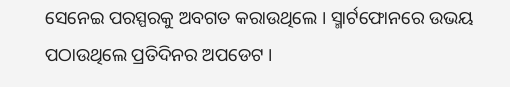ସେନେଇ ପରସ୍ପରକୁ ଅବଗତ କରାଉଥିଲେ । ସ୍ମାର୍ଟଫୋନରେ ଉଭୟ ପଠାଉଥିଲେ ପ୍ରତିଦିନର ଅପଡେଟ ।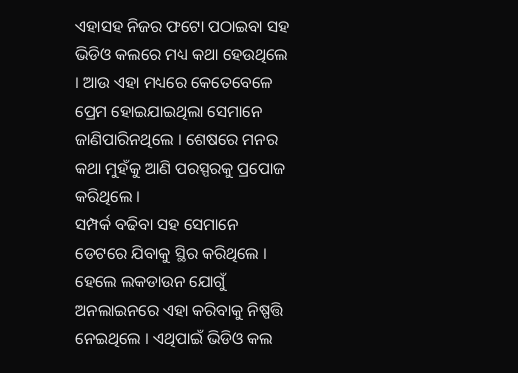ଏହାସହ ନିଜର ଫଟୋ ପଠାଇବା ସହ ଭିଡିଓ କଲରେ ମଧ୍ୟ କଥା ହେଉଥିଲେ । ଆଉ ଏହା ମଧ୍ୟରେ କେତେବେଳେ ପ୍ରେମ ହୋଇଯାଇଥିଲା ସେମାନେ ଜାଣିପାରିନଥିଲେ । ଶେଷରେ ମନର କଥା ମୁହଁକୁ ଆଣି ପରସ୍ପରକୁ ପ୍ରପୋଜ କରିଥିଲେ ।
ସମ୍ପର୍କ ବଢିବା ସହ ସେମାନେ ଡେଟରେ ଯିବାକୁ ସ୍ଥିର କରିଥିଲେ । ହେଲେ ଲକଡାଉନ ଯୋଗୁଁ ଅନଲାଇନରେ ଏହା କରିବାକୁ ନିଷ୍ପତ୍ତି ନେଇଥିଲେ । ଏଥିପାଇଁ ଭିଡିଓ କଲ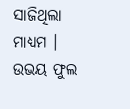ସାଜିଥିଲା ମାଧ୍ୟମ । ଉଭୟ ଫୁଲ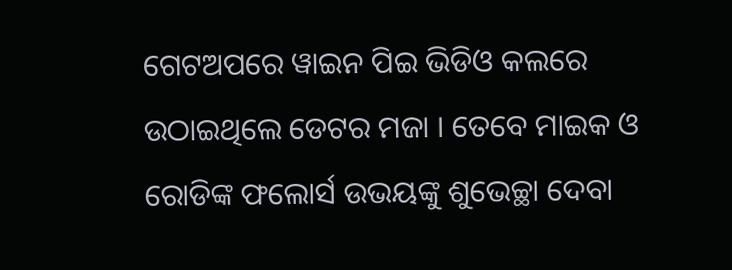ଗେଟଅପରେ ୱାଇନ ପିଇ ଭିଡିଓ କଲରେ ଉଠାଇଥିଲେ ଡେଟର ମଜା । ତେବେ ମାଇକ ଓ ରୋଡିଙ୍କ ଫଲୋର୍ସ ଉଭୟଙ୍କୁ ଶୁଭେଚ୍ଛା ଦେବା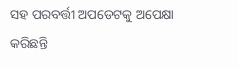ସହ ପରବର୍ତ୍ତୀ ଅପଡେଟକୁ ଅପେକ୍ଷା କରିଛନ୍ତି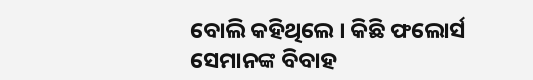ବୋଲି କହିଥିଲେ । କିଛି ଫଲୋର୍ସ ସେମାନଙ୍କ ବିବାହ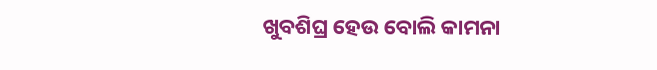ଖୁବଶିଘ୍ର ହେଉ ବୋଲି କାମନା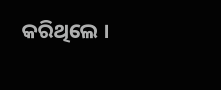କରିଥିଲେ ।